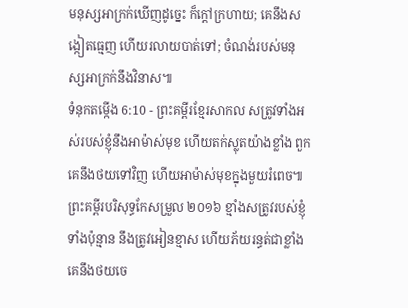មនុស្សអាក្រក់ឃើញដូច្នេះ ក៏ក្ដៅក្រហាយ; គេនឹងសង្កៀតធ្មេញ ហើយរលាយបាត់ទៅ; ចំណង់របស់មនុស្សអាក្រក់នឹងវិនាស៕
ទំនុកតម្កើង 6:10 - ព្រះគម្ពីរខ្មែរសាកល សត្រូវទាំងអស់របស់ខ្ញុំនឹងអាម៉ាស់មុខ ហើយតក់ស្លុតយ៉ាងខ្លាំង ពួកគេនឹងថយទៅវិញ ហើយអាម៉ាស់មុខក្នុងមួយរំពេច៕ ព្រះគម្ពីរបរិសុទ្ធកែសម្រួល ២០១៦ ខ្មាំងសត្រូវរបស់ខ្ញុំទាំងប៉ុន្មាន នឹងត្រូវអៀនខ្មាស ហើយភ័យរន្ធត់ជាខ្លាំង គេនឹងថយចេ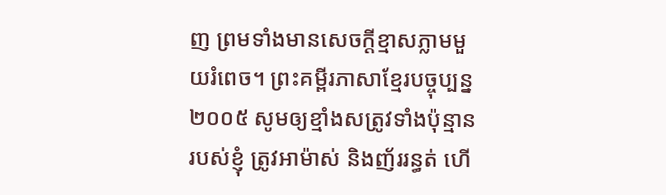ញ ព្រមទាំងមានសេចក្ដីខ្មាសភ្លាមមួយរំពេច។ ព្រះគម្ពីរភាសាខ្មែរបច្ចុប្បន្ន ២០០៥ សូមឲ្យខ្មាំងសត្រូវទាំងប៉ុន្មានរបស់ខ្ញុំ ត្រូវអាម៉ាស់ និងញ័ររន្ធត់ ហើ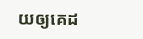យឲ្យគេដ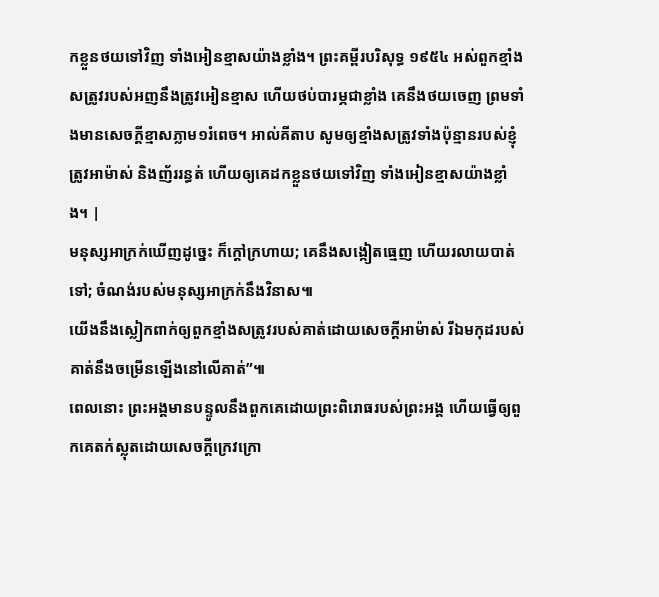កខ្លួនថយទៅវិញ ទាំងអៀនខ្មាសយ៉ាងខ្លាំង។ ព្រះគម្ពីរបរិសុទ្ធ ១៩៥៤ អស់ពួកខ្មាំងសត្រូវរបស់អញនឹងត្រូវអៀនខ្មាស ហើយថប់បារម្ភជាខ្លាំង គេនឹងថយចេញ ព្រមទាំងមានសេចក្ដីខ្មាសភ្លាម១រំពេច។ អាល់គីតាប សូមឲ្យខ្មាំងសត្រូវទាំងប៉ុន្មានរបស់ខ្ញុំ ត្រូវអាម៉ាស់ និងញ័ររន្ធត់ ហើយឲ្យគេដកខ្លួនថយទៅវិញ ទាំងអៀនខ្មាសយ៉ាងខ្លាំង។ |
មនុស្សអាក្រក់ឃើញដូច្នេះ ក៏ក្ដៅក្រហាយ; គេនឹងសង្កៀតធ្មេញ ហើយរលាយបាត់ទៅ; ចំណង់របស់មនុស្សអាក្រក់នឹងវិនាស៕
យើងនឹងស្លៀកពាក់ឲ្យពួកខ្មាំងសត្រូវរបស់គាត់ដោយសេចក្ដីអាម៉ាស់ រីឯមកុដរបស់គាត់នឹងចម្រើនឡើងនៅលើគាត់”៕
ពេលនោះ ព្រះអង្គមានបន្ទូលនឹងពួកគេដោយព្រះពិរោធរបស់ព្រះអង្គ ហើយធ្វើឲ្យពួកគេតក់ស្លុតដោយសេចក្ដីក្រេវក្រោ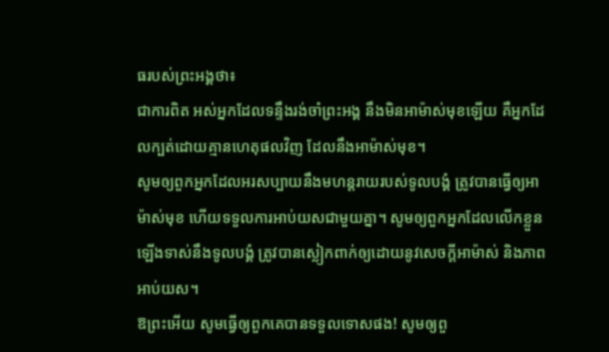ធរបស់ព្រះអង្គថា៖
ជាការពិត អស់អ្នកដែលទន្ទឹងរង់ចាំព្រះអង្គ នឹងមិនអាម៉ាស់មុខឡើយ គឺអ្នកដែលក្បត់ដោយគ្មានហេតុផលវិញ ដែលនឹងអាម៉ាស់មុខ។
សូមឲ្យពួកអ្នកដែលអរសប្បាយនឹងមហន្តរាយរបស់ទូលបង្គំ ត្រូវបានធ្វើឲ្យអាម៉ាស់មុខ ហើយទទួលការអាប់យសជាមួយគ្នា។ សូមឲ្យពួកអ្នកដែលលើកខ្លួនឡើងទាស់នឹងទូលបង្គំ ត្រូវបានស្លៀកពាក់ឲ្យដោយនូវសេចក្ដីអាម៉ាស់ និងភាពអាប់យស។
ឱព្រះអើយ សូមធ្វើឲ្យពួកគេបានទទួលទោសផង! សូមឲ្យពួ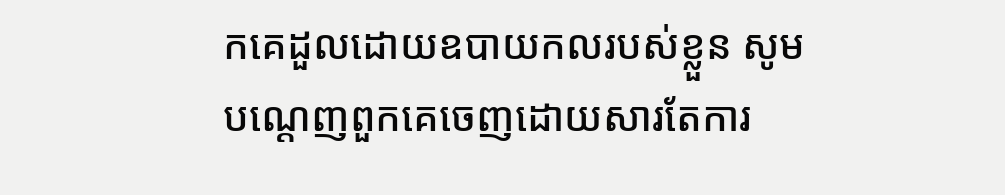កគេដួលដោយឧបាយកលរបស់ខ្លួន សូមបណ្ដេញពួកគេចេញដោយសារតែការ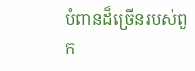បំពានដ៏ច្រើនរបស់ពួក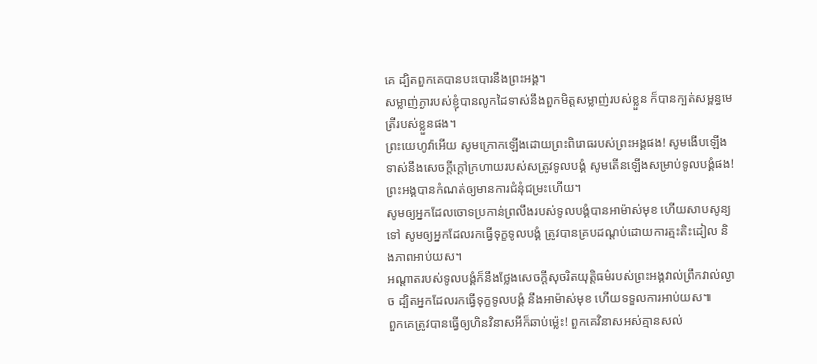គេ ដ្បិតពួកគេបានបះបោរនឹងព្រះអង្គ។
សម្លាញ់ភ្ងារបស់ខ្ញុំបានលូកដៃទាស់នឹងពួកមិត្តសម្លាញ់របស់ខ្លួន ក៏បានក្បត់សម្ពន្ធមេត្រីរបស់ខ្លួនផង។
ព្រះយេហូវ៉ាអើយ សូមក្រោកឡើងដោយព្រះពិរោធរបស់ព្រះអង្គផង! សូមងើបឡើងទាស់នឹងសេចក្ដីក្ដៅក្រហាយរបស់សត្រូវទូលបង្គំ សូមតើនឡើងសម្រាប់ទូលបង្គំផង! ព្រះអង្គបានកំណត់ឲ្យមានការជំនុំជម្រះហើយ។
សូមឲ្យអ្នកដែលចោទប្រកាន់ព្រលឹងរបស់ទូលបង្គំបានអាម៉ាស់មុខ ហើយសាបសូន្យទៅ សូមឲ្យអ្នកដែលរកធ្វើទុក្ខទូលបង្គំ ត្រូវបានគ្របដណ្ដប់ដោយការត្មះតិះដៀល និងភាពអាប់យស។
អណ្ដាតរបស់ទូលបង្គំក៏នឹងថ្លែងសេចក្ដីសុចរិតយុត្តិធម៌របស់ព្រះអង្គវាល់ព្រឹកវាល់ល្ងាច ដ្បិតអ្នកដែលរកធ្វើទុក្ខទូលបង្គំ នឹងអាម៉ាស់មុខ ហើយទទួលការអាប់យស៕
ពួកគេត្រូវបានធ្វើឲ្យហិនវិនាសអីក៏ឆាប់ម៉្លេះ! ពួកគេវិនាសអស់គ្មានសល់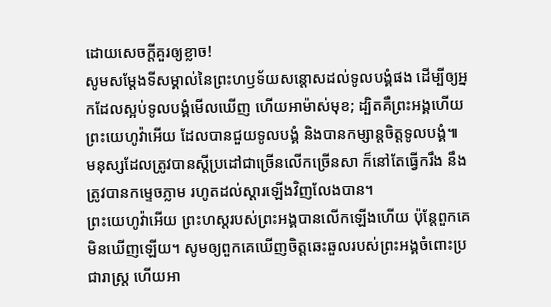ដោយសេចក្ដីគួរឲ្យខ្លាច!
សូមសម្ដែងទីសម្គាល់នៃព្រះហឫទ័យសន្ដោសដល់ទូលបង្គំផង ដើម្បីឲ្យអ្នកដែលស្អប់ទូលបង្គំមើលឃើញ ហើយអាម៉ាស់មុខ; ដ្បិតគឺព្រះអង្គហើយ ព្រះយេហូវ៉ាអើយ ដែលបានជួយទូលបង្គំ និងបានកម្សាន្តចិត្តទូលបង្គំ៕
មនុស្សដែលត្រូវបានស្ដីប្រដៅជាច្រើនលើកច្រើនសា ក៏នៅតែធ្វើករឹង នឹងត្រូវបានកម្ទេចភ្លាម រហូតដល់ស្ដារឡើងវិញលែងបាន។
ព្រះយេហូវ៉ាអើយ ព្រះហស្តរបស់ព្រះអង្គបានលើកឡើងហើយ ប៉ុន្តែពួកគេមិនឃើញឡើយ។ សូមឲ្យពួកគេឃើញចិត្តឆេះឆួលរបស់ព្រះអង្គចំពោះប្រជារាស្ត្រ ហើយអា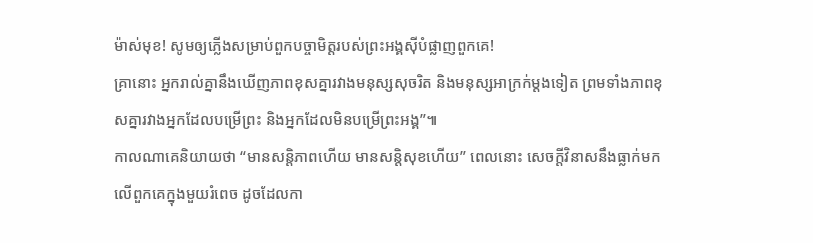ម៉ាស់មុខ! សូមឲ្យភ្លើងសម្រាប់ពួកបច្ចាមិត្តរបស់ព្រះអង្គស៊ីបំផ្លាញពួកគេ!
គ្រានោះ អ្នករាល់គ្នានឹងឃើញភាពខុសគ្នារវាងមនុស្សសុចរិត និងមនុស្សអាក្រក់ម្ដងទៀត ព្រមទាំងភាពខុសគ្នារវាងអ្នកដែលបម្រើព្រះ និងអ្នកដែលមិនបម្រើព្រះអង្គ”៕
កាលណាគេនិយាយថា “មានសន្តិភាពហើយ មានសន្តិសុខហើយ” ពេលនោះ សេចក្ដីវិនាសនឹងធ្លាក់មកលើពួកគេក្នុងមួយរំពេច ដូចដែលកា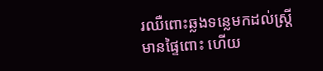រឈឺពោះឆ្លងទន្លេមកដល់ស្ត្រីមានផ្ទៃពោះ ហើយ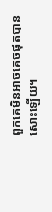ពួកគេមិនអាចគេចផុតបានសោះឡើយ។